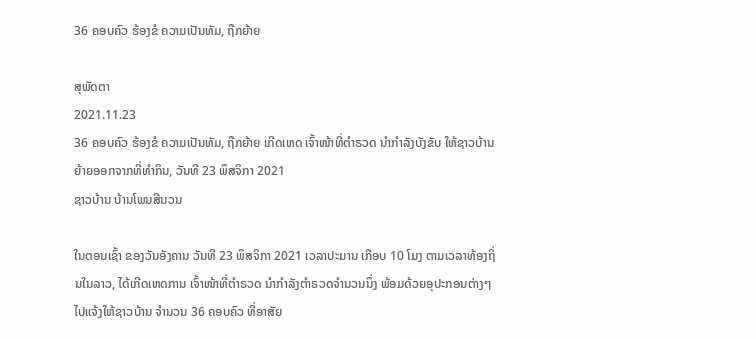36 ຄອບຄົວ ຮ້ອງຂໍ ຄວາມເປັນທັມ, ຖືກຍ້າຍ

ສຸພັດຕາ
2021.11.23
36 ຄອບຄົວ ຮ້ອງຂໍ ຄວາມເປັນທັມ, ຖືກຍ້າຍ ເກີດເຫດ ເຈົ້າໜ້າທີ່ຕຳຣວດ ນຳກຳລັງບັງຂັບ ໃຫ້ຊາວບ້ານຍ້າຍອອກຈາກທີ່ທຳກິນ, ວັນທີ 23 ພຶສຈິກາ 2021
ຊາວບ້ານ ບ້ານໂພນສີນວນ

ໃນຕອນເຊົ້າ ຂອງວັນອັງຄານ ວັນທີ 23 ພຶສຈິກາ 2021 ເວລາປະມານ ເກືອບ 10 ໂມງ ຕາມເວລາທ້ອງຖິ່ນໃນລາວ, ໄດ້ເກີດເຫດການ ເຈົ້າໜ້າທີ່ຕຳຣວດ ນຳກຳລັງຕຳຣວດຈຳນວນນຶ່ງ ພ້ອມດ້ວຍອຸປະກອນຕ່າງໆ ໄປແຈ້ງໃຫ້ຊາວບ້ານ ຈຳນວນ 36 ຄອບຄົວ ທີ່ອາສັຍ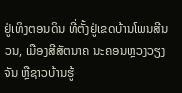ຢູ່ເທິງຕອນດິນ ທີ່ຕັ້ງຢູ່ເຂດບ້ານໂພນສີນວນ, ເມືອງສີສັຕນາຄ ນະຄອນຫຼວງວຽງຈັນ ຫຼືຊາວບ້ານຮູ້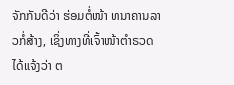ຈັກກັນດີວ່າ ຮ່ອມຕໍ່ໜ້າ ທນາຄານລາວກໍ່ສ້າງ, ເຊິ່ງທາງທີ່ເຈົ້າໜ້າຕຳຣວດ ໄດ້ແຈ້ງວ່າ ຕ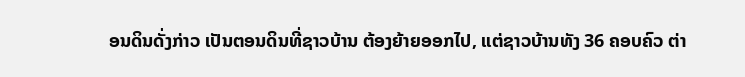ອນດິນດັ່ງກ່າວ ເປັນຕອນດິນທີ່ຊາວບ້ານ ຕ້ອງຍ້າຍອອກໄປ, ແຕ່ຊາວບ້ານທັງ 36 ຄອບຄົວ ຕ່າ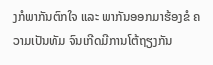ງກໍພາກັນຕົກໃຈ ແລະ ພາກັນອອກມາຮ້ອງຂໍ ຄວາມເປັນທັມ ຈົນເກີດມີການໂຕ້ຖຽງກັນ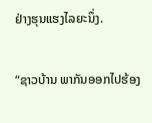ຢ່າງຮຸນແຮງໄລຍະນຶ່ງ.

“ຊາວບ້ານ ພາກັນອອກໄປຮ້ອງ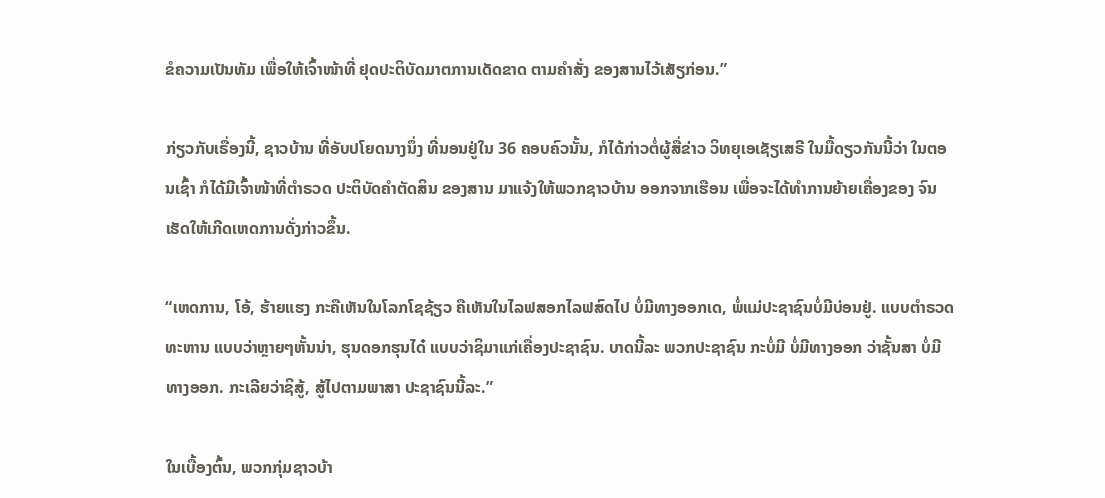ຂໍຄວາມເປັນທັມ ເພື່ອໃຫ້ເຈົ້າໜ້າທີ່ ຢຸດປະຕິບັດມາຕການເດັດຂາດ ຕາມຄຳສັ່ງ ຂອງສານໄວ້ເສັຽກ່ອນ.”

ກ່ຽວກັບເຣື່ອງນີ້, ຊາວບ້ານ ທີ່ອັບປໂຍດນາງນຶ່ງ ທີ່ນອນຢູ່ໃນ 36 ຄອບຄົວນັ້ນ, ກໍໄດ້ກ່າວຕໍ່ຜູ້ສື່ຂ່າວ ວິທຍຸເອເຊັຽເສຣີ ໃນມື້ດຽວກັນນີ້ວ່າ ໃນຕອນເຊົ້າ ກໍໄດ້ມີເຈົ້າໜ້າທີ່ຕຳຣວດ ປະຕິບັດຄຳຕັດສິນ ຂອງສານ ມາແຈ້ງໃຫ້ພວກຊາວບ້ານ ອອກຈາກເຮືອນ ເພື່ອຈະໄດ້ທຳການຍ້າຍເຄື່ອງຂອງ ຈົນເຮັດໃຫ້ເກີດເຫດການດັ່ງກ່າວຂຶ້ນ.

“ເຫດການ, ໂອ້, ຮ້າຍແຮງ ກະຄືເຫັນໃນໂລກໂຊຊ້ຽວ ຄືເຫັນໃນໄລຟສອກໄລຟສົດໄປ ບໍ່ມີທາງອອກເດ, ພໍ່ແມ່ປະຊາຊົນບໍ່ມີບ່ອນຢູ່. ແບບຕຳຣວດທະຫານ ແບບວ່າຫຼາຍໆຫັ້ນນ່າ, ຮຸນດອກຮຸນໄດ໋ ແບບວ່າຊິມາແກ່ເຄື່ອງປະຊາຊົນ. ບາດນີ້ລະ ພວກປະຊາຊົນ ກະບໍ່ມີ ບໍ່ມີທາງອອກ ວ່າຊັ້ນສາ ບໍ່ມີທາງອອກ. ກະເລີຍວ່າຊິສູ້, ສູ້ໄປຕາມພາສາ ປະຊາຊົນນີ້ລະ.”

ໃນເບື້ອງຕົ້ນ, ພວກກຸ່ມຊາວບ້າ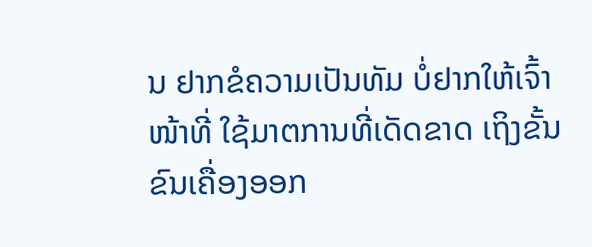ນ ຢາກຂໍຄວາມເປັນທັມ ບໍ່ຢາກໃຫ້ເຈົ້າໜ້າທີ່ ໃຊ້ມາຕການທີ່ເດັດຂາດ ເຖິງຂັ້ນຂົນເຄື່ອງອອກ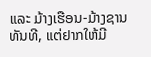ແລະ ມ້າງເຮືອນ-ມ້າງຊານ ທັນທີ, ແຕ່ຢາກໃຫ້ມີ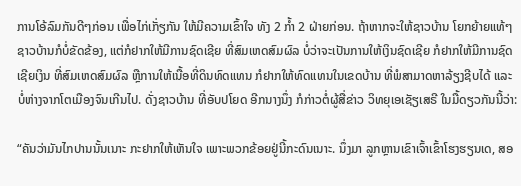ການໂອ້ລົມກັນດີໆກ່ອນ ເພື່ອໄກ່ເກັ່ຽກັນ ໃຫ້ມີຄວາມເຂົ້າໃຈ ທັງ 2 ກ້ຳ 2 ຝ່າຍກ່ອນ. ຖ້າຫາກຈະໃຫ້ຊາວບ້ານ ໂຍກຍ້າຍແທ້ໆ ຊາວບ້ານກໍບໍ່ຂັດຂ້ອງ, ແຕ່ກໍຢາກໃຫ້ມີການຊົດເຊີຍ ທີ່ສົມເຫດສົມຜົລ ບໍ່ວ່າຈະເປັນການໃຫ້ເງິນຊົດເຊີຍ ກໍຢາກໃຫ້ມີການຊົດເຊີຍເງິນ ທີ່ສົມເຫດສົມຜົລ ຫຼືການໃຫ້ເນື້ອທີ່ດິນທົດແທນ ກໍຢາກໃຫ້ທົດແທນໃນເຂດບ້ານ ທີ່ພໍສາມາດຫາລ້ຽງຊີບໄດ້ ແລະ ບໍ່ຫ່າງຈາກໂຕເມືອງຈົນເກີນໄປ. ດັ່ງຊາວບ້ານ ທີ່ອັບປໂຍດ ອີກນາງນຶ່ງ ກໍກ່າວຕໍ່ຜູ້ສື່ຂ່າວ ວິທຍຸເອເຊັຽເສຣີ ໃນມື້ດຽວກັນນີ້ວ່າ:

“ຄັນວ່າມັນໄກປານນັ້ນເນາະ ກະຢາກໃຫ້ເຫັນໃຈ ເພາະພວກຂ້ອຍຢູ່ນີ້ກະດົນເນາະ. ນຶ່ງມາ ລູກຫຼານເຂົາເຈົ້າເຂົ້າໂຮງຮຽນເດ, ສອ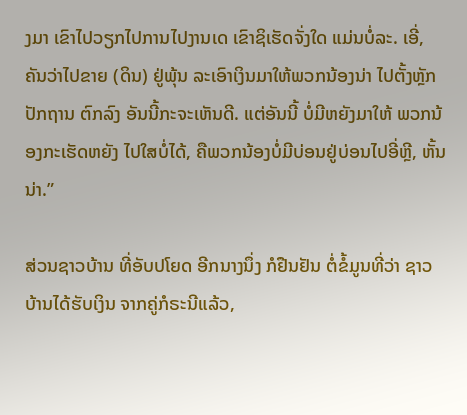ງມາ ເຂົາໄປວຽກໄປການໄປງານເດ ເຂົາຊິເຮັດຈັ່ງໃດ ແມ່ນບໍ່ລະ. ເອີ່, ຄັນວ່າໄປຂາຍ (ດິນ) ຢູ່ພຸ້ນ ລະເອົາເງິນມາໃຫ້ພວກນ້ອງນ່າ ໄປຕັ້ງຫຼັກປັກຖານ ຕົກລົງ ອັນນີ້ກະຈະເຫັນດີ. ແຕ່ອັນນີ້ ບໍ່ມີຫຍັງມາໃຫ້ ພວກນ້ອງກະເຮັດຫຍັງ ໄປໃສບໍ່ໄດ້, ຄືພວກນ້ອງບໍ່ມີບ່ອນຢູ່ບ່ອນໄປອີ່ຫຼີ, ຫັ້ນນ່າ.”

ສ່ວນຊາວບ້ານ ທີ່ອັບປໂຍດ ອີກນາງນຶ່ງ ກໍຢືນຢັນ ຕໍ່ຂໍ້ມູນທີ່ວ່າ ຊາວບ້ານໄດ້ຮັບເງິນ ຈາກຄູ່ກໍຣະນີແລ້ວ,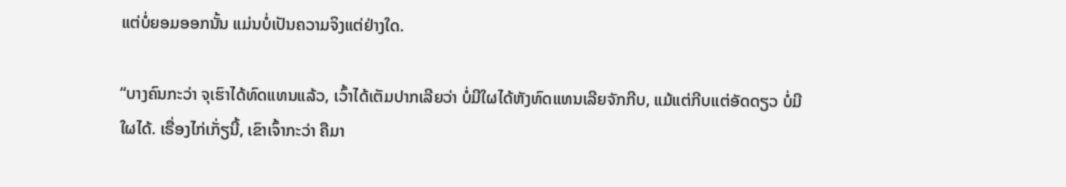ແຕ່ບໍ່ຍອມອອກນັ້ນ ແມ່ນບໍ່ເປັນຄວາມຈິງແຕ່ຢ່າງໃດ.

“ບາງຄົນກະວ່າ ຈຸເຮົາໄດ້ທົດແທນແລ້ວ, ເວົ້າໄດ້ເຕັມປາກເລີຍວ່າ ບໍ່ມີໃຜໄດ້ຫັງທົດແທນເລີຍຈັກກີບ, ແມ້ແຕ່ກີບແຕ່ອັດດຽວ ບໍ່ມີໃຜໄດ້. ເຣື່ອງໄກ່ເກັ່ຽນີ້, ເຂົາເຈົ້າກະວ່າ ຄືມາ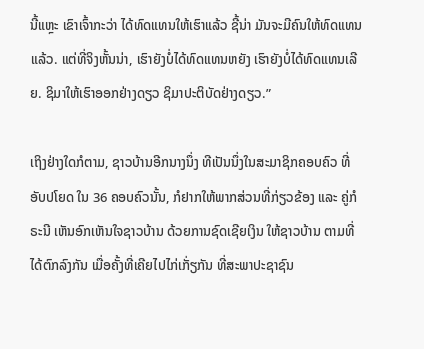ນີ້ແຫຼະ ເຂົາເຈົ້າກະວ່າ ໄດ້ທົດແທນໃຫ້ເຮົາແລ້ວ ຊີ້ນ່າ ມັນຈະມີຄົນໃຫ້ທົດແທນແລ້ວ. ແຕ່ທີ່ຈິງຫັ້ນນ່າ, ເຮົາຍັງບໍ່ໄດ້ທົດແທນຫຍັງ ເຮົາຍັງບໍ່ໄດ້ທົດແທນເລີຍ. ຊິມາໃຫ້ເຮົາອອກຢ່າງດຽວ ຊິມາປະຕິບັດຢ່າງດຽວ.”

ເຖິງຢ່າງໃດກໍຕາມ, ຊາວບ້ານອີກນາງນຶ່ງ ທີເປັນນຶ່ງໃນສະມາຊິກຄອບຄົວ ທີ່ອັບປໂຍດ ໃນ 36 ຄອບຄົວນັ້ນ, ກໍຢາກໃຫ້ພາກສ່ວນທີ່ກ່ຽວຂ້ອງ ແລະ ຄູ່ກໍຣະນີ ເຫັນອົກເຫັນໃຈຊາວບ້ານ ດ້ວຍການຊົດເຊີຍເງິນ ໃຫ້ຊາວບ້ານ ຕາມທີ່ໄດ້ຕົກລົງກັນ ເມື່ອຄັ້ງທີ່ເຄີຍໄປໄກ່ເກັ່ຽກັນ ທີ່ສະພາປະຊາຊົນ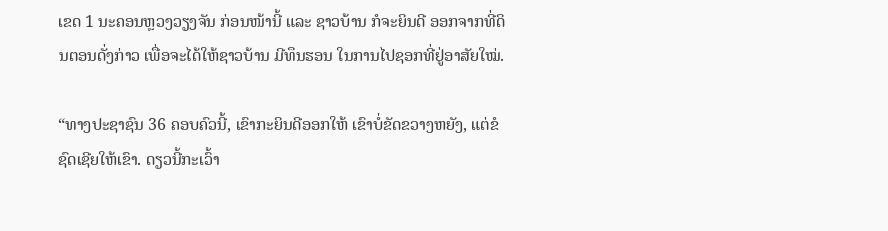ເຂດ 1 ນະຄອນຫຼວງວຽງຈັນ ກ່ອນໜ້ານີ້ ແລະ ຊາວບ້ານ ກໍຈະຍິນດີ ອອກຈາກທີ່ດິນຕອນດັ່ງກ່າວ ເພື່ອຈະໄດ້ໃຫ້ຊາວບ້ານ ມີທຶນຮອນ ໃນການໄປຊອກທີ່ຢູ່ອາສັຍໃໝ່.

“ທາງປະຊາຊົນ 36 ຄອບຄົວນີ້, ເຂົາກະຍິນດີອອກໃຫ້ ເຂົາບໍ່ຂັດຂວາງຫຍັງ, ແຕ່ຂໍຊົດເຊີຍໃຫ້ເຂົາ. ດຽວນີ້ກະເວົ້າ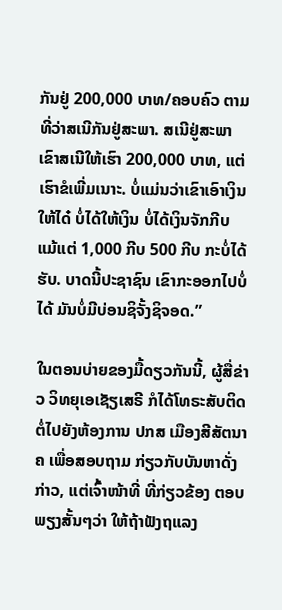ກັນຢູ່ 200,000 ບາທ/ຄອບຄົວ ຕາມທີ່ວ່າສເນີກັນຢູ່ສະພາ. ສເນີຢູ່ສະພາ ເຂົາສເນີໃຫ້ເຮົາ 200,000 ບາທ, ແຕ່ເຮົາຂໍເພີ່ມເນາະ. ບໍ່ແມ່ນວ່າເຂົາເອົາເງິນໃຫ້ໄດ໋ ບໍ່ໄດ້ໃຫ້ເງິນ ບໍ່ໄດ້ເງິນຈັກກີບ ແມ້ແຕ່ 1,000 ກີບ 500 ກີບ ກະບໍ່ໄດ້ຮັບ. ບາດນີ້ປະຊາຊົນ ເຂົາກະອອກໄປບໍ່ໄດ້ ມັນບໍ່ມີບ່ອນຊິຈັ້ງຊິຈອດ.”

ໃນຕອນບ່າຍຂອງມື້ດຽວກັນນີ້, ຜູ້ສື່ຂ່າວ ວິທຍຸເອເຊັຽເສຣີ ກໍໄດ້ໂທຣະສັບຕິດຕໍ່ໄປຍັງຫ້ອງການ ປກສ ເມືອງສີສັຕນາຄ ເພື່ອສອບຖາມ ກ່ຽວກັບບັນຫາດັ່ງກ່າວ, ແຕ່ເຈົ້າໜ້າທີ່ ທີ່ກ່ຽວຂ້ອງ ຕອບພຽງສັ້ນໆວ່າ ໃຫ້ຖ້າຟັງຖແລງ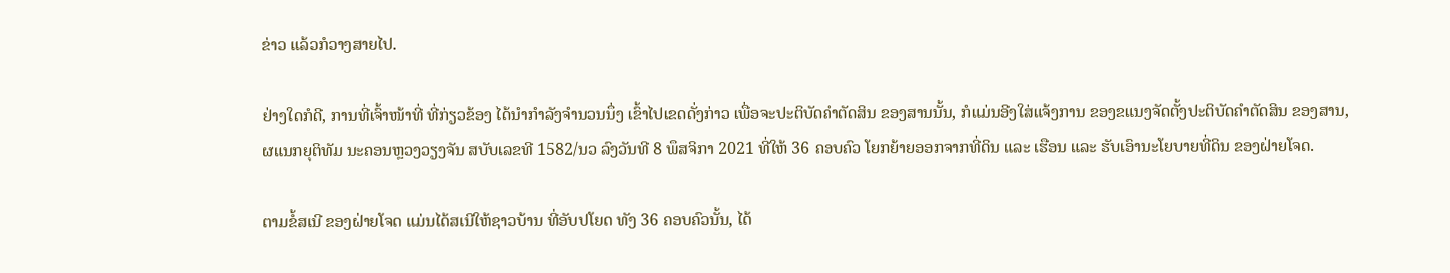ຂ່າວ ແລ້ວກໍວາງສາຍໄປ.

ຢ່າງໃດກໍດີ, ການທີ່ເຈົ້າໜ້າທີ່ ທີ່ກ່ຽວຂ້ອງ ໄດ້ນຳກຳລັງຈຳນວນນຶ່ງ ເຂົ້າໄປເຂດດັ່ງກ່າວ ເພື່ອຈະປະຕິບັດຄຳຕັດສິນ ຂອງສານນັ້ນ, ກໍແມ່ນອີງໃສ່ແຈ້ງການ ຂອງຂແນງຈັດຕັ້ງປະຕິບັດຄຳຕັດສິນ ຂອງສານ, ຜແນກຍຸຕິທັມ ນະຄອນຫຼວງວຽງຈັນ ສບັບເລຂທີ 1582/ນວ ລົງວັນທີ 8 ພຶສຈິກາ 2021 ທີ່ໃຫ້ 36 ຄອບຄົວ ໂຍກຍ້າຍອອກຈາກທີ່ດິນ ແລະ ເຮືອນ ແລະ ຮັບເອົານະໂຍບາຍທີ່ດິນ ຂອງຝ່າຍໂຈດ.

ຕາມຂໍ້ສເນີ ຂອງຝ່າຍໂຈດ ແມ່ນໄດ້ສເນີໃຫ້ຊາວບ້ານ ທີ່ອັບປໂຍດ ທັງ 36 ຄອບຄົວນັ້ນ, ໄດ້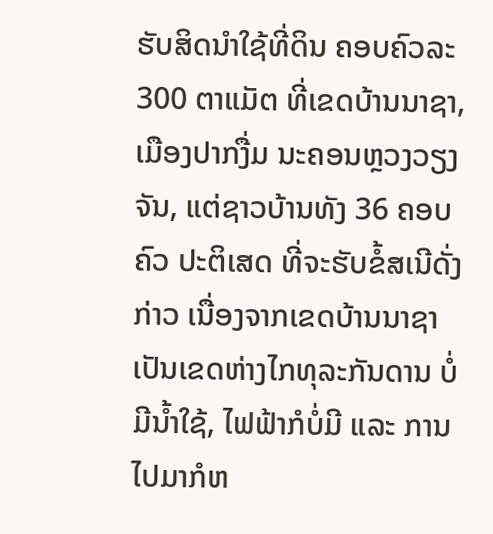ຮັບສິດນຳໃຊ້ທີ່ດິນ ຄອບຄົວລະ 300 ຕາແມັຕ ທີ່ເຂດບ້ານນາຊາ, ເມືອງປາກງື່ມ ນະຄອນຫຼວງວຽງຈັນ, ແຕ່ຊາວບ້ານທັງ 36 ຄອບຄົວ ປະຕິເສດ ທີ່ຈະຮັບຂໍ້ສເນີດັ່ງກ່າວ ເນື່ອງຈາກເຂດບ້ານນາຊາ ເປັນເຂດຫ່າງໄກທຸລະກັນດານ ບໍ່ມີນ້ຳໃຊ້, ໄຟຟ້າກໍບໍ່ມີ ແລະ ການໄປມາກໍຫ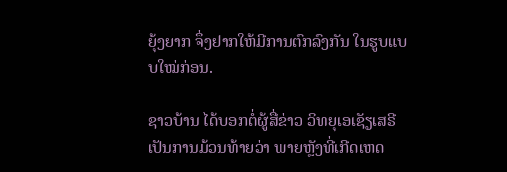ຍຸ້ງຍາກ ຈຶ່ງຢາກໃຫ້ມີການຕົກລົງກັນ ໃນຮູບແບບໃໝ່ກ່ອນ.

ຊາວບ້ານ ໄດ້ບອກຕໍ່ຜູ້ສື່ຂ່າວ ວິທຍຸເອເຊັຽເສຣີ ເປັນການມ້ວນທ້າຍວ່າ ພາຍຫຼັງທີ່ເກີດເຫດ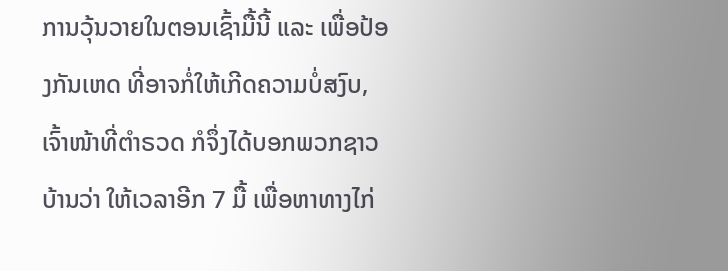ການວຸ້ນວາຍໃນຕອນເຊົ້າມື້ນີ້ ແລະ ເພື່ອປ້ອງກັນເຫດ ທີ່ອາຈກໍ່ໃຫ້ເກີດຄວາມບໍ່ສງົບ, ເຈົ້າໜ້າທີ່ຕຳຣວດ ກໍຈຶ່ງໄດ້ບອກພວກຊາວບ້ານວ່າ ໃຫ້ເວລາອີກ 7 ມື້ ເພື່ອຫາທາງໄກ່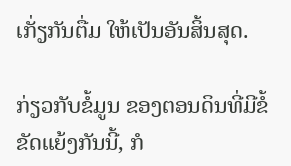ເກັ່ຽກັນຕື່ມ ໃຫ້ເປັນອັນສິ້ນສຸດ.

ກ່ຽວກັບຂໍ້ມູນ ຂອງຕອນດິນທີ່ມີຂໍ້ຂັດແຍ້ງກັນນີ້, ກໍ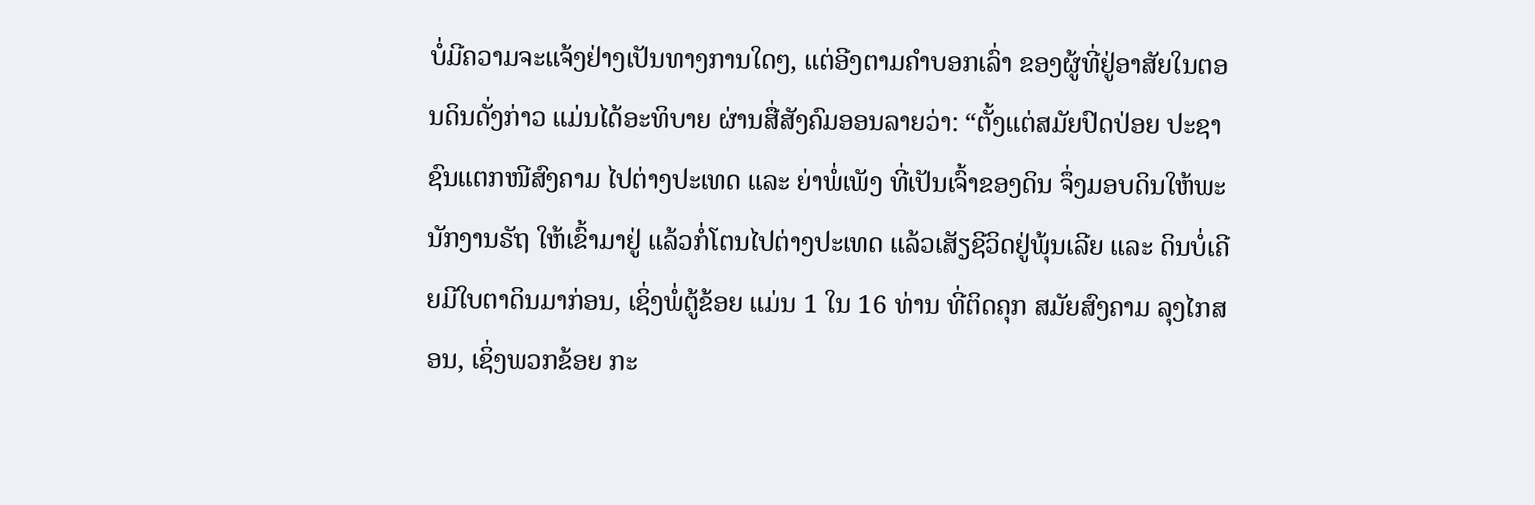ບໍ່ມີຄວາມຈະແຈ້ງຢ່າງເປັນທາງການໃດໆ, ແຕ່ອີງຕາມຄຳບອກເລົ່າ ຂອງຜູ້ທີ່ຢູ່ອາສັຍໃນຕອນດິນດັ່ງກ່າວ ແມ່ນໄດ້ອະທິບາຍ ຜ່ານສື່ສັງຄົມອອນລາຍວ່າ: “ຕັ້ງແຕ່ສມັຍປົດປ່ອຍ ປະຊາຊົນແຕກໜີສົງຄາມ ໄປຕ່າງປະເທດ ແລະ ຍ່າພໍ່ເພັງ ທີ່ເປັນເຈົ້າຂອງດິນ ຈຶ່ງມອບດິນໃຫ້ພະນັກງານຣັຖ ໃຫ້ເຂົ້າມາຢູ່ ແລ້ວກໍ່ໂຕນໄປຕ່າງປະເທດ ແລ້ວເສັຽຊີວິດຢູ່ພຸ້ນເລີຍ ແລະ ດິນບໍ່ເຄີຍມີໃບຕາດິນມາກ່ອນ, ເຊິ່ງພໍ່ຕູ້ຂ້ອຍ ແມ່ນ 1 ໃນ 16 ທ່ານ ທີ່ຕິດຄຸກ ສມັຍສົງຄາມ ລຸງໄກສອນ, ເຊິ່ງພວກຂ້ອຍ ກະ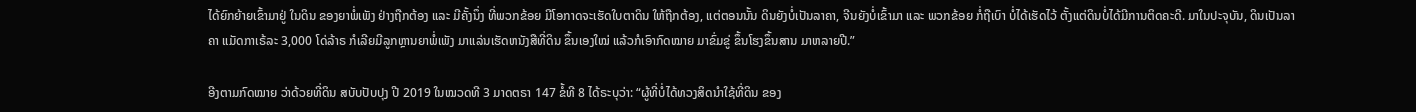ໄດ້ຍົກຍ້າຍເຂົ້າມາຢູ່ ໃນດິນ ຂອງຍາພໍ່ເພັງ ຢ່າງຖືກຕ້ອງ ແລະ ມີຄັ້ງນຶ່ງ ທີ່ພວກຂ້ອຍ ມີໂອກາດຈະເຮັດໃບຕາດິນ ໃຫ້ຖືກຕ້ອງ, ແຕ່ຕອນນັ້ນ ດິນຍັງບໍ່ເປັນລາຄາ, ຈີນຍັງບໍ່ເຂົ້າມາ ແລະ ພວກຂ້ອຍ ກໍ່ຖືເບົາ ບໍ່ໄດ້ເຮັດໄວ້ ຕັ້ງແຕ່ດິນບໍ່ໄດ້ມີການຕິດຄະດີ. ມາໃນປະຈຸບັນ, ດິນເປັນລາຄາ ແມັດກາເຣ້ລະ 3,000 ໂດ່ລ້າຣ ກໍເລີຍມີລູກຫຼານຍາພໍ່ເພັງ ມາແລ່ນເຮັດຫນັງສືທີ່ດິນ ຂຶ້ນເອງໃໝ່ ແລ້ວກໍເອົາກົດໝາຍ ມາຂົ່ມຂູ່ ຂຶ້ນໂຮງຂຶ້ນສານ ມາຫລາຍປີ.”

ອີງຕາມກົດໝາຍ ວ່າດ້ວຍທີ່ດິນ ສບັບປັບປຸງ ປີ 2019 ໃນໝວດທີ 3 ມາດຕຣາ 147 ຂໍ້ທີ 8 ໄດ້ຣະບຸວ່າ: “ຜູ້ທີ່ບໍ່ໄດ້ທວງສິດນຳໃຊ້ທີ່ດິນ ຂອງ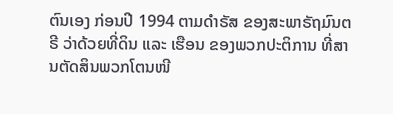ຕົນເອງ ກ່ອນປີ 1994 ຕາມດຳຣັສ ຂອງສະພາຣັຖມົນຕຣີ ວ່າດ້ວຍທີ່ດິນ ແລະ ເຮືອນ ຂອງພວກປະຕິການ ທີ່ສານຕັດສິນພວກໂຕນໜີ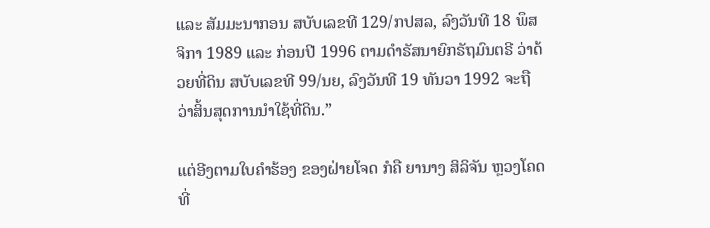ແລະ ສັມມະນາກອນ ສບັບເລຂທີ 129/ກປສລ, ລົງວັນທີ 18 ພຶສຈິກາ 1989 ແລະ ກ່ອນປີ 1996 ຕາມດຳຣັສນາຍົກຣັຖມົນຕຣີ ວ່າດ້ວຍທີ່ດິນ ສບັບເລຂທີ 99/ນຍ, ລົງວັນທີ 19 ທັນວາ 1992 ຈະຖືວ່າສິ້ນສຸດການນຳໃຊ້ທີ່ດິນ.”

ແຕ່ອີງຕາມໃບຄຳຮ້ອງ ຂອງຝ່າຍໂຈດ ກໍຄື ຍານາງ ສິລິຈັນ ຫຼວງໂຄດ ທີ່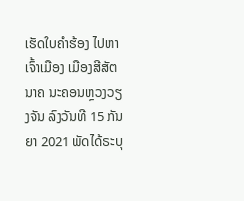ເຮັດໃບຄຳຮ້ອງ ໄປຫາເຈົ້າເມືອງ ເມືອງສີສັຕນາຄ ນະຄອນຫຼວງວຽງຈັນ ລົງວັນທີ 15 ກັນຍາ 2021 ພັດໄດ້ຣະບຸ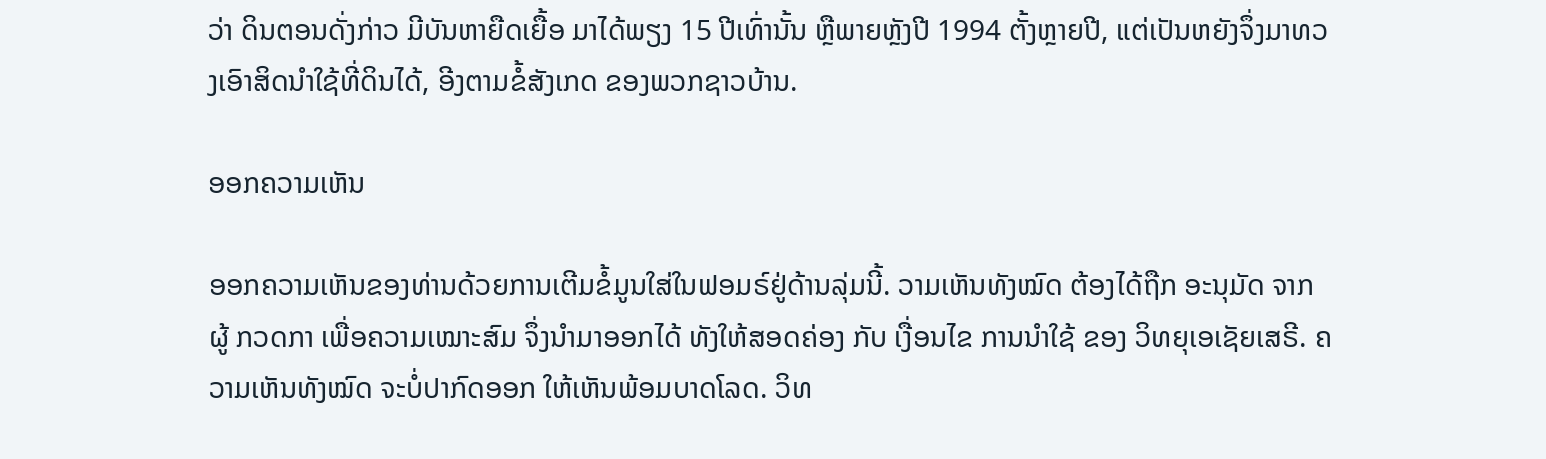ວ່າ ດິນຕອນດັ່ງກ່າວ ມີບັນຫາຍືດເຍື້ອ ມາໄດ້ພຽງ 15 ປີເທົ່ານັ້ນ ຫຼືພາຍຫຼັງປີ 1994 ຕັ້ງຫຼາຍປີ, ແຕ່ເປັນຫຍັງຈຶ່ງມາທວງເອົາສິດນຳໃຊ້ທີ່ດິນໄດ້, ອີງຕາມຂໍ້ສັງເກດ ຂອງພວກຊາວບ້ານ.

ອອກຄວາມເຫັນ

ອອກຄວາມເຫັນຂອງທ່ານດ້ວຍການເຕີມຂໍ້ມູນໃສ່ໃນຟອມຣ໌ຢູ່ດ້ານລຸ່ມນີ້. ວາມເຫັນທັງໝົດ ຕ້ອງໄດ້ຖືກ ອະນຸມັດ ຈາກຜູ້ ກວດກາ ເພື່ອຄວາມເໝາະສົມ ຈຶ່ງນໍາມາອອກໄດ້ ທັງໃຫ້ສອດຄ່ອງ ກັບ ເງື່ອນໄຂ ການນຳໃຊ້ ຂອງ ວິທຍຸເອເຊັຍເສຣີ. ຄວາມເຫັນທັງໝົດ ຈະບໍ່ປາກົດອອກ ໃຫ້ເຫັນພ້ອມບາດໂລດ. ວິທ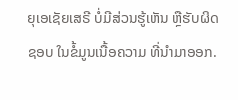ຍຸເອເຊັຍເສຣີ ບໍ່ມີສ່ວນຮູ້ເຫັນ ຫຼືຮັບຜິດຊອບ ໃນຂໍ້ມູນເນື້ອຄວາມ ທີ່ນໍາມາອອກ.